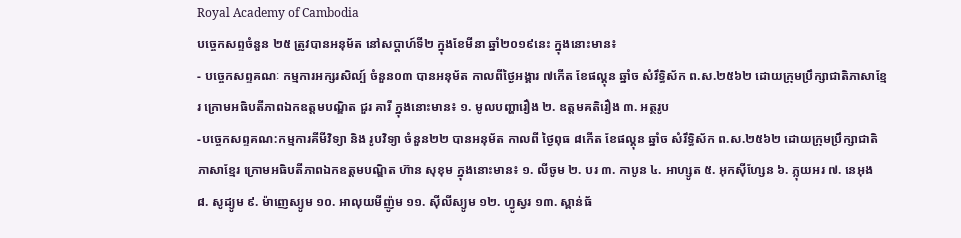Royal Academy of Cambodia
បច្ចេកសព្ទចំនួន ២៥ ត្រូវបានអនុម័ត នៅសប្តាហ៍ទី២ ក្នុងខែមីនា ឆ្នាំ២០១៩នេះ ក្នុងនោះមាន៖
- បច្ចេកសព្ទគណៈ កម្មការអក្សរសិល្ប៍ ចំនួន០៣ បានអនុម័ត កាលពីថ្ងៃអង្គារ ៧កើត ខែផល្គុន ឆ្នាំច សំរឹទ្ធិស័ក ព.ស.២៥៦២ ដោយក្រុមប្រឹក្សាជាតិភាសាខ្មែរ ក្រោមអធិបតីភាពឯកឧត្តមបណ្ឌិត ជួរ គារី ក្នុងនោះមាន៖ ១. មូលបញ្ហារឿង ២. ឧត្តមគតិរឿង ៣. អត្ថរូប
-បច្ចេកសព្ទគណ:កម្មការគីមីវិទ្យា និង រូបវិទ្យា ចំនួន២២ បានអនុម័ត កាលពី ថ្ងៃពុធ ៨កើត ខែផល្គុន ឆ្នាំច សំរឹទ្ធិស័ក ព.ស.២៥៦២ ដោយក្រុមប្រឹក្សាជាតិភាសាខ្មែរ ក្រោមអធិបតីភាពឯកឧត្តមបណ្ឌិត ហ៊ាន សុខុម ក្នុងនោះមាន៖ ១. លីចូម ២. បរ ៣. កាបូន ៤. អាហ្សូត ៥. អុកស៊ីហ្សែន ៦. ភ្លុយអរ ៧. នេអុង ៨. សូដ្យូម ៩. ម៉ាញេស្យូម ១០. អាលុយមីញ៉ូម ១១. ស៊ីលីស្យូម ១២. ហ្វូស្វរ ១៣. ស្ពាន់ធ័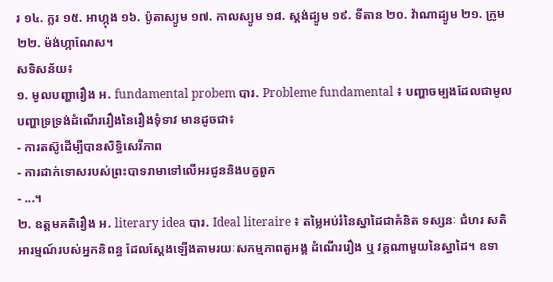រ ១៤. ក្លរ ១៥. អាហ្កុង ១៦. ប៉ូតាស្យូម ១៧. កាលស្យូម ១៨. ស្តង់ដ្យូម ១៩. ទីតាន ២០. វ៉ាណាដ្យូម ២១. ក្រូម ២២. ម៉ង់ហ្កាណែស។
សទិសន័យ៖
១. មូលបញ្ហារឿង អ. fundamental probem បារ. Probleme fundamental ៖ បញ្ហាចម្បងដែលជាមូលបញ្ហាទ្រទ្រង់ដំណើររឿងនៃរឿងទុំទាវ មានដូចជា៖
- ការតស៊ូដើម្បីបានសិទ្ធិសេរីភាព
- ការដាក់ទោសរបស់ព្រះបាទរាមាទៅលើអរជូននិងបក្ខពួក
- ...។
២. ឧត្តមគតិរឿង អ. literary idea បារ. Ideal literaire ៖ តម្លៃអប់រំនៃស្នាដៃជាគំនិត ទស្សនៈ ជំហរ សតិអារម្មណ៍របស់អ្នកនិពន្ធ ដែលស្តែងឡើងតាមរយៈសកម្មភាពតួអង្គ ដំណើររឿង ឬ វគ្គណាមួយនៃស្នាដៃ។ ឧទា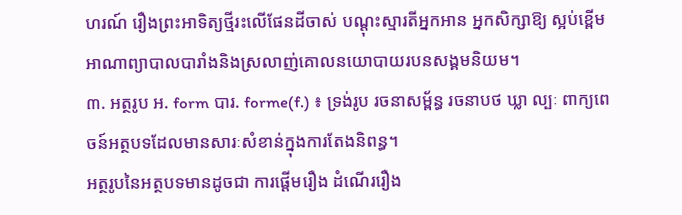ហរណ៍ រឿងព្រះអាទិត្យថ្មីរះលើផែនដីចាស់ បណ្តុះស្មារតីអ្នកអាន អ្នកសិក្សាឱ្យ ស្អប់ខ្ពើមអាណាព្យាបាលបារាំងនិងស្រលាញ់គោលនយោបាយរបនសង្គមនិយម។
៣. អត្ថរូប អ. form បារ. forme(f.) ៖ ទ្រង់រូប រចនាសម្ព័ន្ធ រចនាបថ ឃ្លា ល្បៈ ពាក្យពេចន៍អត្ថបទដែលមានសារៈសំខាន់ក្នុងការតែងនិពន្ធ។
អត្ថរូបនៃអត្ថបទមានដូចជា ការផ្តើមរឿង ដំណើររឿង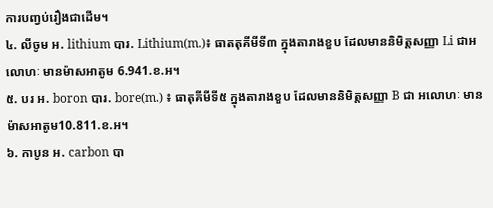ការបញ្វប់រឿងជាដើម។
៤. លីចូម អ. lithium បារ. Lithium(m.)៖ ធាតតុគីមីទី៣ ក្នុងតារាងខួប ដែលមាននិមិត្តសញ្ញា Li ជាអលោហៈ មានម៉ាសអាតូម 6.941.ខ.អ។
៥. បរ អ. boron បារ. bore(m.) ៖ ធាតុគីមីទី៥ ក្នុងតារាងខួប ដែលមាននិមិត្តសញ្ញា B ជា អលោហៈ មានម៉ាសអាតូម10.811.ខ.អ។
៦. កាបូន អ. carbon បា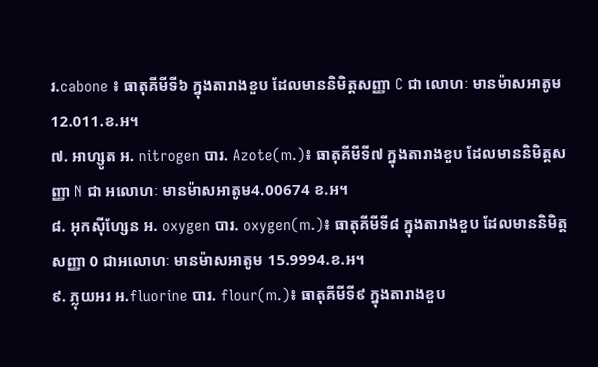រ.cabone ៖ ធាតុគីមីទី៦ ក្នុងតារាងខួប ដែលមាននិមិត្តសញ្ញា C ជា លោហៈ មានម៉ាសអាតូម 12.011.ខ.អ។
៧. អាហ្សូត អ. nitrogen បារ. Azote(m.)៖ ធាតុគីមីទី៧ ក្នុងតារាងខួប ដែលមាននិមិត្តសញ្ញា N ជា អលោហៈ មានម៉ាសអាតូម4.00674 ខ.អ។
៨. អុកស៊ីហ្សែន អ. oxygen បារ. oxygen(m.)៖ ធាតុគីមីទី៨ ក្នុងតារាងខួប ដែលមាននិមិត្តសញ្ញា 0 ជាអលោហៈ មានម៉ាសអាតូម 15.9994.ខ.អ។
៩. ភ្លុយអរ អ.fluorine បារ. flour(m.)៖ ធាតុគីមីទី៩ ក្នុងតារាងខួប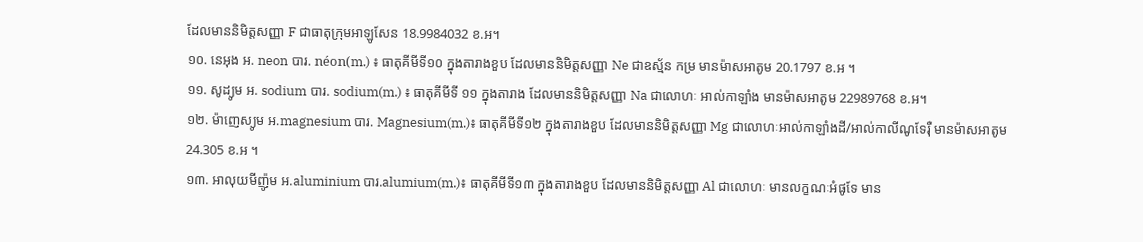ដែលមាននិមិត្តសញ្ញា F ជាធាតុក្រុមអាឡូសែន 18.9984032 ខ.អ។
១០. នេអុង អ. neon បារ. néon(m.) ៖ ធាតុគីមីទី១០ ក្នុងតារាងខួប ដែលមាននិមិត្តសញ្ញា Ne ជាឧស្ម័ន កម្រ មានម៉ាសអាតូម 20.1797 ខ.អ ។
១១. សូដ្យូម អ. sodium បារ. sodium(m.) ៖ ធាតុគីមីទី ១១ ក្នុងតារាង ដែលមាននិមិត្តសញ្ញា Na ជាលោហៈ អាល់កាឡាំង មានម៉ាសអាតូម 22989768 ខ.អ។
១២. ម៉ាញេស្យូម អ.magnesium បារ. Magnesium(m.)៖ ធាតុគីមីទី១២ ក្នុងតារាងខួប ដែលមាននិមិត្តសញ្ញា Mg ជាលោហៈអាល់កាឡាំងដី/អាល់កាលីណូទែរ៉ឺ មានម៉ាសអាតូម 24.305 ខ.អ ។
១៣. អាលុយមីញ៉ូម អ.aluminium បារ.alumium(m.)៖ ធាតុគីមីទី១៣ ក្នុងតារាងខួប ដែលមាននិមិត្តសញ្ញា Al ជាលោហៈ មានលក្ខណៈអំផូទែ មាន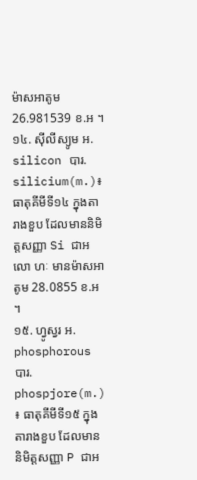ម៉ាសអាតូម 26.981539 ខ.អ ។
១៤. ស៊ីលីស្យូម អ. silicon បារ. silicium(m.)៖ ធាតុគីមីទី១៤ ក្នុងតារាងខួប ដែលមាននិមិត្តសញ្ញា Si ជាអលោ ហៈ មានម៉ាសអាតូម 28.0855 ខ.អ ។
១៥. ហ្វូស្វរ អ. phosphorous បារ. phospjore(m.) ៖ ធាតុគីមីទី១៥ ក្នុងតារាងខួប ដែលមាននិមិត្តសញ្ញា P ជាអ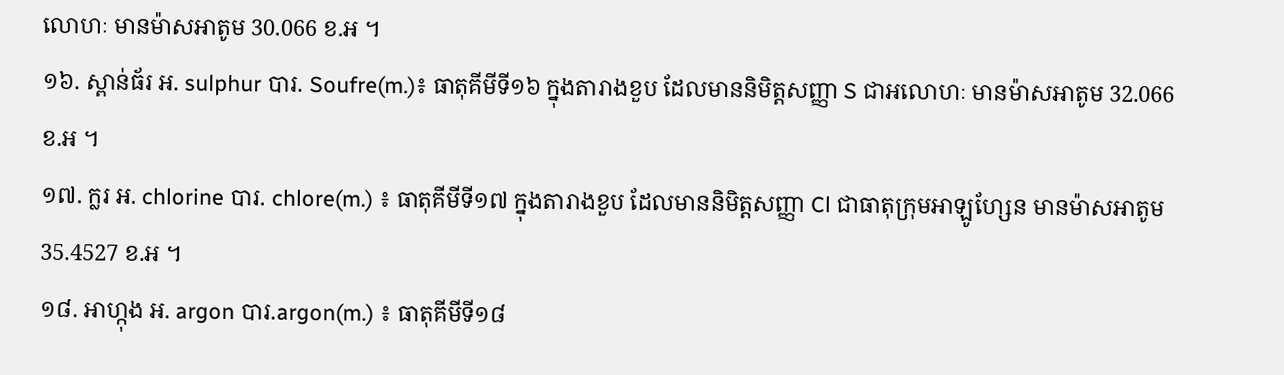លោហៈ មានម៉ាសអាតូម 30.066 ខ.អ ។
១៦. ស្ពាន់ធ័រ អ. sulphur បារ. Soufre(m.)៖ ធាតុគីមីទី១៦ ក្នុងតារាងខួប ដែលមាននិមិត្តសញ្ញា S ជាអលោហៈ មានម៉ាសអាតូម 32.066 ខ.អ ។
១៧. ក្លរ អ. chlorine បារ. chlore(m.) ៖ ធាតុគីមីទី១៧ ក្នុងតារាងខួប ដែលមាននិមិត្តសញ្ញា Cl ជាធាតុក្រុមអាឡូហ្សែន មានម៉ាសអាតូម 35.4527 ខ.អ ។
១៨. អាហ្កុង អ. argon បារ.argon(m.) ៖ ធាតុគីមីទី១៨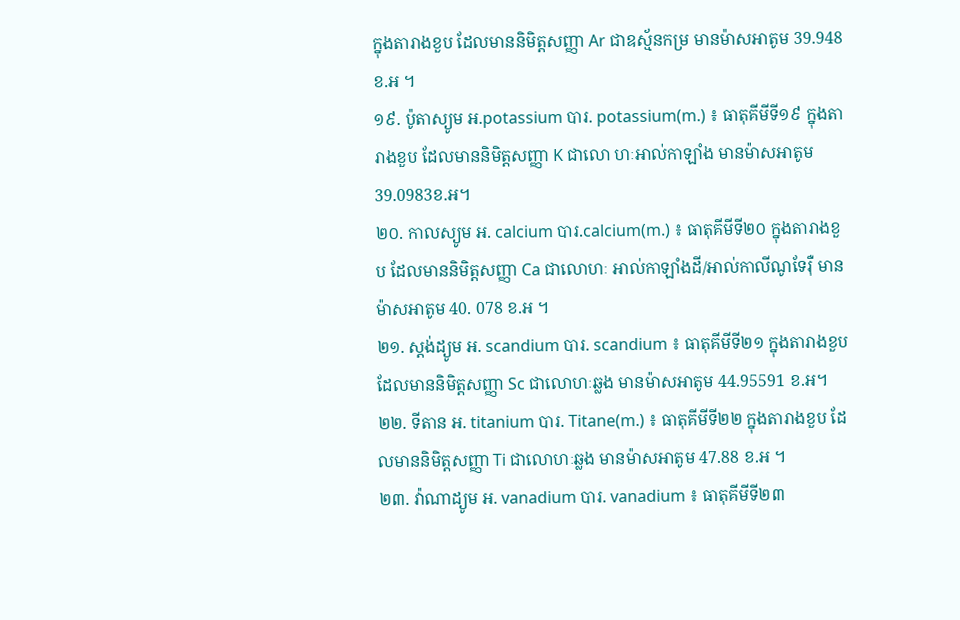ក្នុងតារាងខួប ដែលមាននិមិត្តសញ្ញា Ar ជាឧស្ម័នកម្រ មានម៉ាសអាតូម 39.948 ខ.អ ។
១៩. ប៉ូតាស្យូម អ.potassium បារ. potassium(m.) ៖ ធាតុគីមីទី១៩ ក្នុងតារាងខួប ដែលមាននិមិត្តសញ្ញា K ជាលោ ហៈអាល់កាឡាំង មានម៉ាសអាតូម 39.0983ខ.អ។
២០. កាលស្យូម អ. calcium បារ.calcium(m.) ៖ ធាតុគីមីទី២០ ក្នុងតារាងខួប ដែលមាននិមិត្តសញ្ញា Ca ជាលោហៈ អាល់កាឡាំងដី/អាល់កាលីណូទែរ៉ឺ មានម៉ាសអាតូម 40. 078 ខ.អ ។
២១. ស្តង់ដ្យូម អ. scandium បារ. scandium ៖ ធាតុគីមីទី២១ ក្នុងតារាងខួប ដែលមាននិមិត្តសញ្ញា Sc ជាលោហៈឆ្លង មានម៉ាសអាតូម 44.95591 ខ.អ។
២២. ទីតាន អ. titanium បារ. Titane(m.) ៖ ធាតុគីមីទី២២ ក្នុងតារាងខួប ដែលមាននិមិត្តសញ្ញា Ti ជាលោហៈឆ្លង មានម៉ាសអាតូម 47.88 ខ.អ ។
២៣. វ៉ាណាដ្យូម អ. vanadium បារ. vanadium ៖ ធាតុគីមីទី២៣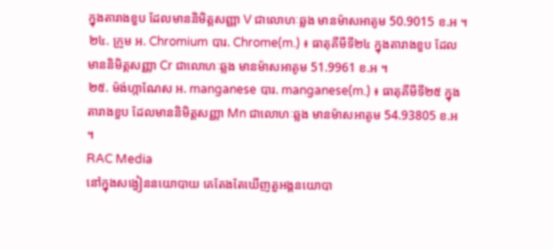ក្នុងតារាងខួប ដែលមាននិមិត្តសញ្ញា V ជាលោហៈឆ្លង មានម៉ាសអាតូម 50.9015 ខ.អ ។
២៤. ក្រូម អ. Chromium បារ. Chrome(m.) ៖ ធាតុគីមីទី២៤ ក្នុងតារាងខួប ដែលមាននិមិត្តសញ្ញា Cr ជាលោហៈឆ្លង មានម៉ាសអាតូម 51.9961 ខ.អ ។
២៥. ម៉ង់ហ្កាណែស អ. manganese បារ. manganese(m.) ៖ ធាតុគីមីទី២៥ ក្នុងតារាងខួប ដែលមាននិមិត្តសញ្ញា Mn ជាលោហៈឆ្លង មានម៉ាសអាតូម 54.93805 ខ.អ ។
RAC Media
នៅក្នុងសង្វៀននយោបាយ គេតែងតែឃើញតួអង្គនយោបា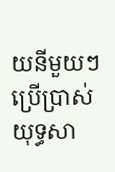យនីមួយៗប្រើប្រាស់យុទ្ធសា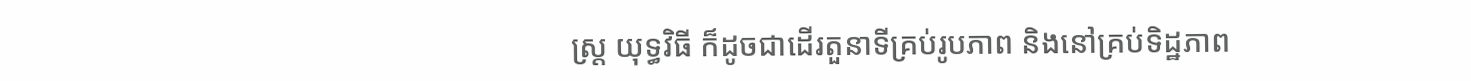ស្ត្រ យុទ្ធវិធី ក៏ដូចជាដើរតួនាទីគ្រប់រូបភាព និងនៅគ្រប់ទិដ្ឋភាព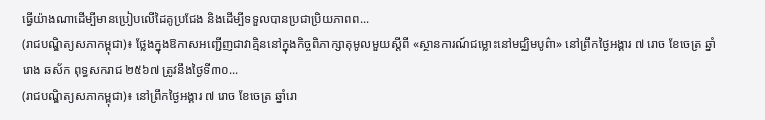ធ្វើយ៉ាងណាដើម្បីមានប្រៀបលើដៃគូប្រជែង និងដើម្បីទទួលបានប្រជាប្រិយភាពព...
(រាជបណ្ឌិត្យសភាកម្ពុជា)៖ ថ្លែងក្នុងឱកាសអញ្ជើញជាវាគ្មិននៅក្នុងកិច្ចពិភាក្សាតុមូលមួយស្ដីពី «ស្ថានការណ៍ជម្លោះនៅមជ្ឈិមបូព៌ា» នៅព្រឹកថ្ងៃអង្គារ ៧ រោច ខែចេត្រ ឆ្នាំរោង ឆស័ក ពុទ្ធសករាជ ២៥៦៧ ត្រូវនឹងថ្ងៃទី៣០...
(រាជបណ្ឌិត្យសភាកម្ពុជា)៖ នៅព្រឹកថ្ងៃអង្គារ ៧ រោច ខែចេត្រ ឆ្នាំរោ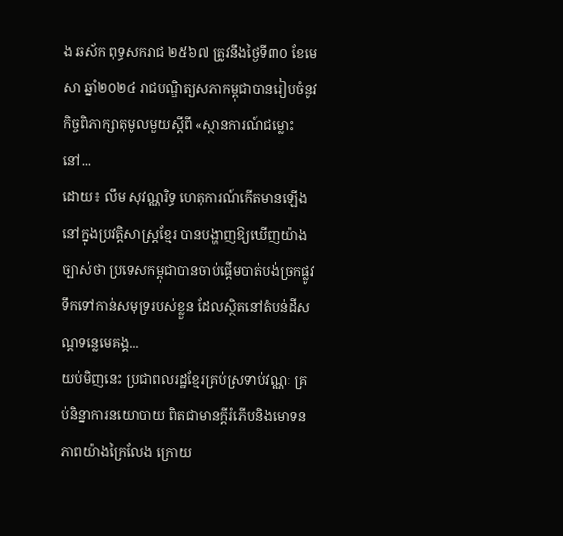ង ឆស័ក ពុទ្ធសករាជ ២៥៦៧ ត្រូវនឹងថ្ងៃទី៣០ ខែមេសា ឆ្នាំ២០២៤ រាជបណ្ឌិត្យសភាកម្ពុជាបានរៀបចំនូវកិច្ចពិភាក្សាតុមូលមួយស្ដីពី «ស្ថានការណ៍ជម្លោះនៅ...
ដោយ៖ លឹម សុវណ្ណរិទ្ធ ហេតុការណ៍កើតមានឡើងនៅក្នុងប្រវត្តិសាស្ត្រខ្មែរ បានបង្ហាញឱ្យឃើញយ៉ាងច្បាស់ថា ប្រទេសកម្ពុជាបានចាប់ផ្ដើមបាត់បង់ច្រកផ្លូវទឹកទៅកាន់សមុទ្ររបស់ខ្លួន ដែលស្ថិតនៅតំបន់ដីសណ្ដទន្លេមេគង្គ...
យប់មិញនេះ ប្រជាពលរដ្ឋខ្មែរគ្រប់ស្រទាប់វណ្ណៈ គ្រប់និន្នាការនយោបាយ ពិតជាមានក្តីរំភើបនិងមោទនភាពយ៉ាងក្រៃលែង ក្រោយ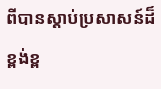ពីបានស្តាប់ប្រសាសន៍ដ៏ខ្ពង់ខ្ព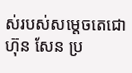ស់របស់សម្តេចតេជោ ហ៊ុន សែន ប្រ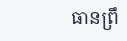ធានព្រឹ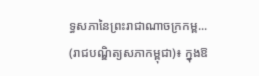ទ្ធសភានៃព្រះរាជាណាចក្រកម្ព...
(រាជបណ្ឌិត្យសភាកម្ពុជា)៖ ក្នុងឱ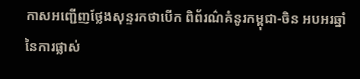កាសអញ្ជើញថ្លែងសុន្ទរកថាបើក ពិព័រណ៌គំនូរកម្ពុជា-ចិន អបអរឆ្នាំនៃការផ្លាស់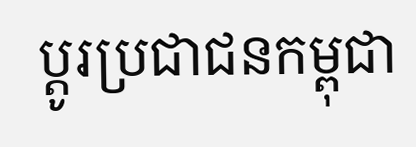ប្ដូរប្រជាជនកម្ពុជា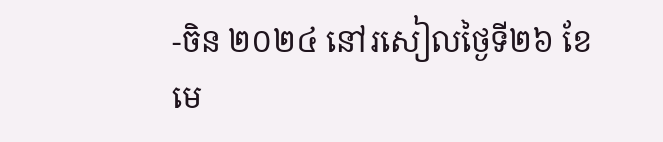-ចិន ២០២៤ នៅរសៀលថ្ងៃទី២៦ ខែមេ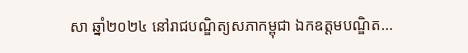សា ឆ្នាំ២០២៤ នៅរាជបណ្ឌិត្យសភាកម្ពុជា ឯកឧត្ដមបណ្ឌិត...